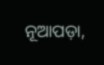ନୂଆପଡ଼ା,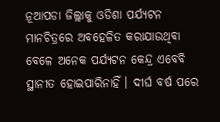ନୂଆପଡା ଜିଲ୍ଲାକୁ ଓଡିଶା ପର୍ଯ୍ୟଟନ ମାନଚିତ୍ରରେ ଅବହେଳିତ କରାଯାଉଥିବା ବେଳେ ଅନେକ ପର୍ଯ୍ୟଟନ କେନ୍ଦ୍ର ଏବେବି ସ୍ଥାନୀତ ହୋଇପାରିନାହିଁ । ଦୀର୍ଘ ବର୍ଷ ପରେ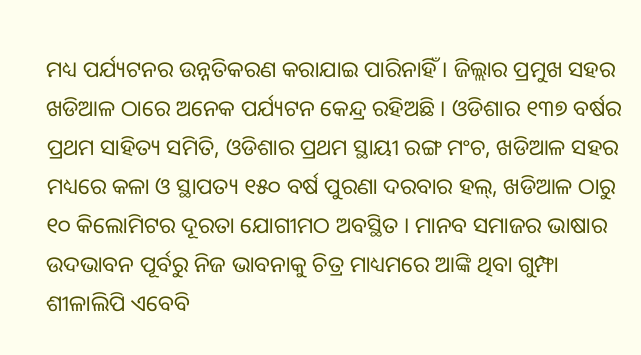ମଧ୍ୟ ପର୍ଯ୍ୟଟନର ଉନ୍ନତିକରଣ କରାଯାଇ ପାରିନାହିଁ । ଜିଲ୍ଲାର ପ୍ରମୁଖ ସହର ଖଡିଆଳ ଠାରେ ଅନେକ ପର୍ଯ୍ୟଟନ କେନ୍ଦ୍ର ରହିଅଛି । ଓଡିଶାର ୧୩୭ ବର୍ଷର ପ୍ରଥମ ସାହିତ୍ୟ ସମିତି, ଓଡିଶାର ପ୍ରଥମ ସ୍ଥାୟୀ ରଙ୍ଗ ମଂଚ, ଖଡିଆଳ ସହର ମଧ୍ୟରେ କଳା ଓ ସ୍ଥାପତ୍ୟ ୧୫୦ ବର୍ଷ ପୁରଣା ଦରବାର ହଲ୍, ଖଡିଆଳ ଠାରୁ ୧୦ କିଲୋମିଟର ଦୂରତା ଯୋଗୀମଠ ଅବସ୍ଥିତ । ମାନବ ସମାଜର ଭାଷାର ଉଦଭାବନ ପୂର୍ବରୁ ନିଜ ଭାବନାକୁ ଚିତ୍ର ମାଧ୍ୟମରେ ଆଙ୍କି ଥିବା ଗୁମ୍ଫା ଶୀଳାଲିପି ଏବେବି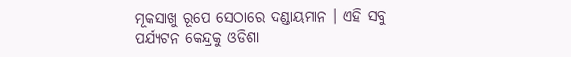ମୂକସାଖୁ ରୂପେ ସେଠାରେ ଦଣ୍ଡାୟମାନ । ଏହି ସବୁ ପର୍ଯ୍ୟଟନ କେନ୍ଦ୍ରକୁ ଓଡିଶା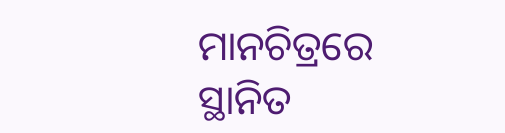ମାନଚିତ୍ରରେ ସ୍ଥାନିତ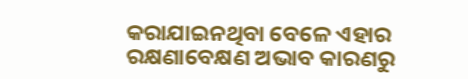କରାଯାଇନଥିବା ବେଳେ ଏହାର ରକ୍ଷଣାବେକ୍ଷଣ ଅଭାବ କାରଣରୁ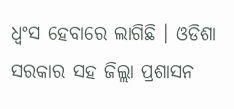ଧ୍ୱଂସ ହେବାରେ ଲାଗିଛି । ଓଡିଶା ସରକାର ସହ ଜିଲ୍ଲା ପ୍ରଶାସନ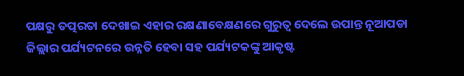ପକ୍ଷରୁ ତତ୍ପରତା ଦେଖାଇ ଏହାର ରକ୍ଷଣାବେକ୍ଷଣରେ ଗୁରୁତ୍ବ ଦେଲେ ଉପାନ୍ତ ନୂଆପଡା ଜିଲ୍ଲାର ପର୍ଯ୍ୟଟନରେ ଉନ୍ନତି ହେବା ସହ ପର୍ଯ୍ୟଟକଙ୍କୁ ଆକୃଷ୍ଟ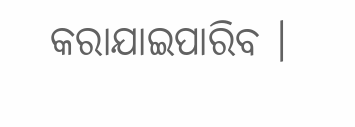କରାଯାଇପାରିବ ।